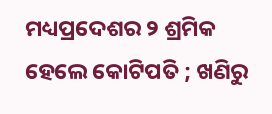ମଧ୍ୟପ୍ରଦେଶର ୨ ଶ୍ରମିକ ହେଲେ କୋଟିପତି ; ଖଣିରୁ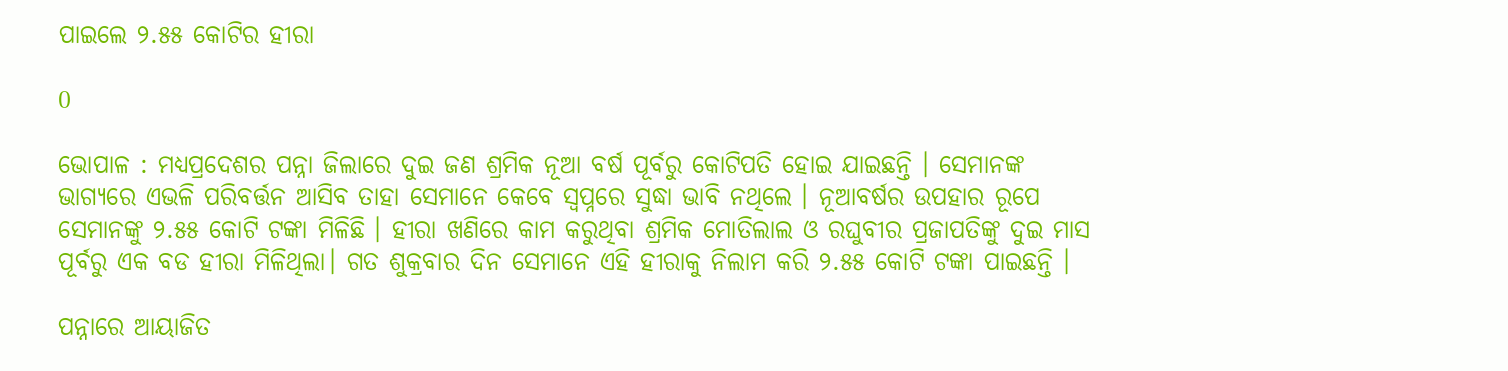ପାଇଲେ ୨.୫୫ କୋଟିର ହୀରା

0

ଭୋପାଳ : ମଧ୍ୟପ୍ରଦେଶର ପନ୍ନା ଜିଲାରେ ଦୁଇ ଜଣ ଶ୍ରମିକ ନୂଆ ବର୍ଷ ପୂର୍ବରୁ କୋଟିପତି ହୋଇ ଯାଇଛନ୍ତି । ସେମାନଙ୍କ ଭାଗ୍ୟରେ ଏଭଳି ପରିବର୍ତ୍ତନ ଆସିବ ତାହା ସେମାନେ କେବେ ସ୍ବପ୍ନରେ ସୁଦ୍ଧା ଭାବି ନଥିଲେ । ନୂଆବର୍ଷର ଉପହାର ରୂପେ ସେମାନଙ୍କୁ ୨.୫୫ କୋଟି ଟଙ୍କା ମିଳିଛି । ହୀରା ଖଣିରେ କାମ କରୁଥିବା ଶ୍ରମିକ ମୋତିଲାଲ ଓ ରଘୁବୀର ପ୍ରଜାପତିଙ୍କୁ ଦୁଇ ମାସ ପୂର୍ବରୁ ଏକ ବଡ ହୀରା ମିଳିଥିଲା। ଗତ ଶୁକ୍ରବାର ଦିନ ସେମାନେ ଏହି ହୀରାକୁ ନିଲାମ କରି ୨.୫୫ କୋଟି ଟଙ୍କା ପାଇଛନ୍ତି ।

ପନ୍ନାରେ ଆୟାଜିତ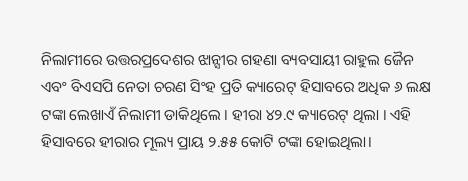ନିଲାମୀରେ ଉତ୍ତରପ୍ରଦେଶର ଝାନ୍ସୀର ଗହଣା ବ୍ୟବସାୟୀ ରାହୁଲ ଜୈନ ଏବଂ ବିଏସପି ନେତା ଚରଣ ସିଂହ ପ୍ରତି କ୍ୟାରେଟ୍ ହିସାବରେ ଅଧିକ ୬ ଲକ୍ଷ ଟଙ୍କା ଲେଖାଏଁ ନିଲାମୀ ଡାକିଥିଲେ । ହୀରା ୪୨.୯ କ୍ୟାରେଟ୍ ଥିଲା । ଏହି ହିସାବରେ ହୀରାର ମୂଲ୍ୟ ପ୍ରାୟ ୨.୫୫ କୋଟି ଟଙ୍କା ହୋଇଥିଲା।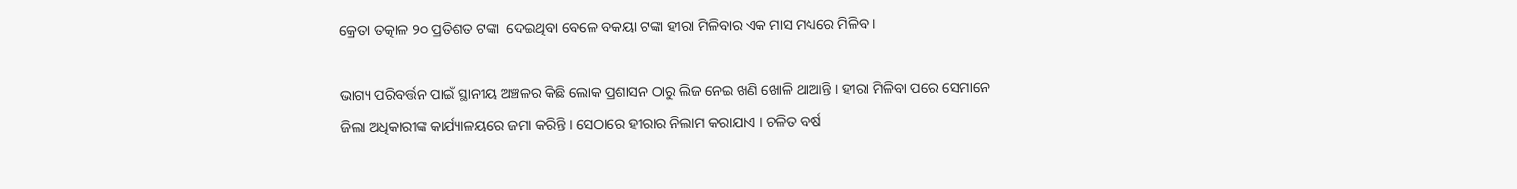କ୍ରେତା ତତ୍କାଳ ୨୦ ପ୍ରତିଶତ ଟଙ୍କା  ଦେଇଥିବା ବେଳେ ବକୟା ଟଙ୍କା ହୀରା ମିଳିବାର ଏକ ମାସ ମଧ୍ୟରେ ମିଳିବ ।

ଭାଗ୍ୟ ପରିବର୍ତ୍ତନ ପାଇଁ ସ୍ଥାନୀୟ ଅଞ୍ଚଳର କିଛି ଲୋକ ପ୍ରଶାସନ ଠାରୁ ଲିଜ ନେଇ ଖଣି ଖୋଳି ଥାଆନ୍ତି । ହୀରା ମିଳିବା ପରେ ସେମାନେ ଜିଲା ଅଧିକାରୀଙ୍କ କାର୍ଯ୍ୟାଳୟରେ ଜମା କରିନ୍ତି । ସେଠାରେ ହୀରାର ନିଲାମ କରାଯାଏ । ଚଳିତ ବର୍ଷ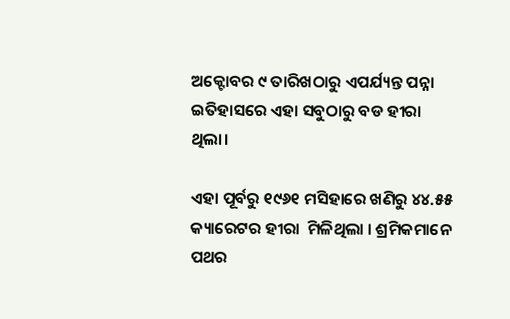ଅକ୍ଟୋବର ୯ ତାରିଖଠାରୁ ଏପର୍ଯ୍ୟନ୍ତ ପନ୍ନା ଇତିହାସରେ ଏହା ସବୁଠାରୁ ବଡ ହୀରା ଥିଲା।

ଏହା ପୂର୍ବରୁ ୧୯୬୧ ମସିହାରେ ଖଣିରୁ ୪୪.୫୫ କ୍ୟାରେଟର ହୀରା  ମିଳିଥିଲା । ଶ୍ରମିକମାନେ ପଥର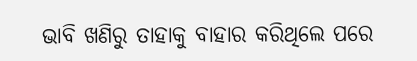ଭାବି ଖଣିରୁ ତାହାକୁ ବାହାର କରିଥିଲେ ପରେ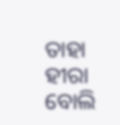ତାହା  ହୀରା ବୋଲି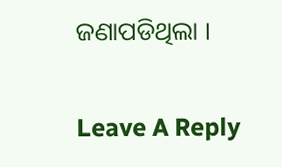ଜଣାପଡିଥିଲା ।

Leave A Reply